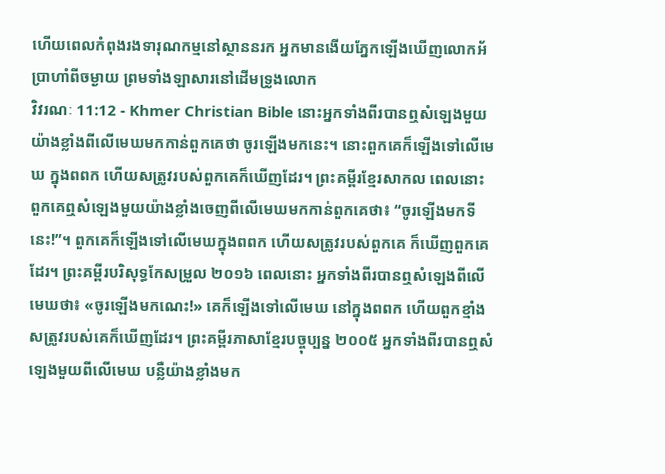ហើយពេលកំពុងរងទារុណកម្មនៅស្ថាននរក អ្នកមានងើយភ្នែកឡើងឃើញលោកអ័ប្រាហាំពីចម្ងាយ ព្រមទាំងឡាសារនៅដើមទ្រូងលោក
វិវរណៈ 11:12 - Khmer Christian Bible នោះអ្នកទាំងពីរបានឮសំឡេងមួយយ៉ាងខ្លាំងពីលើមេឃមកកាន់ពួកគេថា ចូរឡើងមកនេះ។ នោះពួកគេក៏ឡើងទៅលើមេឃ ក្នុងពពក ហើយសត្រូវរបស់ពួកគេក៏ឃើញដែរ។ ព្រះគម្ពីរខ្មែរសាកល ពេលនោះ ពួកគេឮសំឡេងមួយយ៉ាងខ្លាំងចេញពីលើមេឃមកកាន់ពួកគេថា៖ “ចូរឡើងមកទីនេះ!”។ ពួកគេក៏ឡើងទៅលើមេឃក្នុងពពក ហើយសត្រូវរបស់ពួកគេ ក៏ឃើញពួកគេដែរ។ ព្រះគម្ពីរបរិសុទ្ធកែសម្រួល ២០១៦ ពេលនោះ អ្នកទាំងពីរបានឮសំឡេងពីលើមេឃថា៖ «ចូរឡើងមកណេះ!» គេក៏ឡើងទៅលើមេឃ នៅក្នុងពពក ហើយពួកខ្មាំងសត្រូវរបស់គេក៏ឃើញដែរ។ ព្រះគម្ពីរភាសាខ្មែរបច្ចុប្បន្ន ២០០៥ អ្នកទាំងពីរបានឮសំឡេងមួយពីលើមេឃ បន្លឺយ៉ាងខ្លាំងមក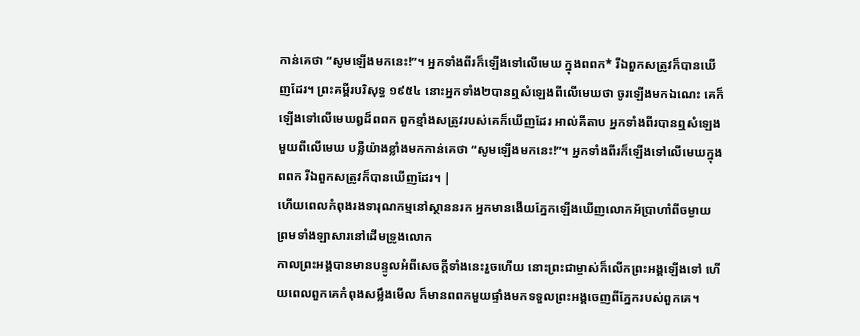កាន់គេថា “សូមឡើងមកនេះ!”។ អ្នកទាំងពីរក៏ឡើងទៅលើមេឃ ក្នុងពពក* រីឯពួកសត្រូវក៏បានឃើញដែរ។ ព្រះគម្ពីរបរិសុទ្ធ ១៩៥៤ នោះអ្នកទាំង២បានឮសំឡេងពីលើមេឃថា ចូរឡើងមកឯណេះ គេក៏ឡើងទៅលើមេឃឰដ៏ពពក ពួកខ្មាំងសត្រូវរបស់គេក៏ឃើញដែរ អាល់គីតាប អ្នកទាំងពីរបានឮសំឡេងមួយពីលើមេឃ បន្លឺយ៉ាងខ្លាំងមកកាន់គេថា “សូមឡើងមកនេះ!”។ អ្នកទាំងពីរក៏ឡើងទៅលើមេឃក្នុងពពក រីឯពួកសត្រូវក៏បានឃើញដែរ។ |
ហើយពេលកំពុងរងទារុណកម្មនៅស្ថាននរក អ្នកមានងើយភ្នែកឡើងឃើញលោកអ័ប្រាហាំពីចម្ងាយ ព្រមទាំងឡាសារនៅដើមទ្រូងលោក
កាលព្រះអង្គបានមានបន្ទូលអំពីសេចក្ដីទាំងនេះរួចហើយ នោះព្រះជាម្ចាស់ក៏លើកព្រះអង្គឡើងទៅ ហើយពេលពួកគេកំពុងសម្លឹងមើល ក៏មានពពកមួយផ្ទាំងមកទទួលព្រះអង្គចេញពីភ្នែករបស់ពួកគេ។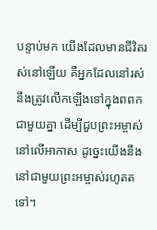បន្ទាប់មក យើងដែលមានជីវិតរស់នៅឡើយ គឺអ្នកដែលនៅរស់ នឹងត្រូវលើកឡើងទៅក្នុងពពកជាមួយគ្នា ដើម្បីជួបព្រះអម្ចាស់នៅលើអាកាស ដូច្នេះយើងនឹងនៅជាមួយព្រះអម្ចាស់រហូតតទៅ។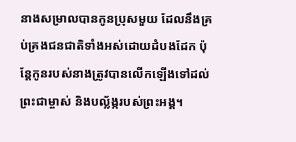នាងសម្រាលបានកូនប្រុសមួយ ដែលនឹងគ្រប់គ្រងជនជាតិទាំងអស់ដោយដំបងដែក ប៉ុន្ដែកូនរបស់នាងត្រូវបានលើកឡើងទៅដល់ព្រះជាម្ចាស់ និងបល្ល័ង្ករបស់ព្រះអង្គ។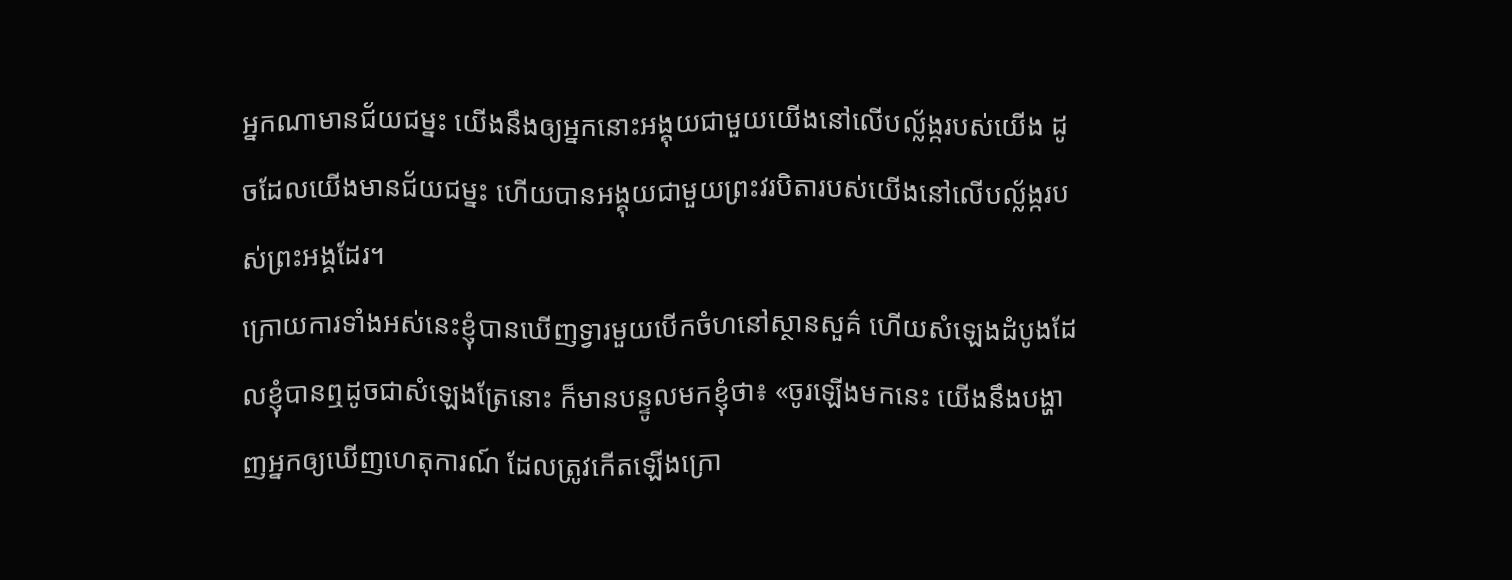អ្នកណាមានជ័យជម្នះ យើងនឹងឲ្យអ្នកនោះអង្គុយជាមួយយើងនៅលើបល្ល័ង្ករបស់យើង ដូចដែលយើងមានជ័យជម្នះ ហើយបានអង្គុយជាមួយព្រះវរបិតារបស់យើងនៅលើបល្ល័ង្ករបស់ព្រះអង្គដែរ។
ក្រោយការទាំងអស់នេះខ្ញុំបានឃើញទ្វារមួយបើកចំហនៅស្ថានសួគ៌ ហើយសំឡេងដំបូងដែលខ្ញុំបានឮដូចជាសំឡេងត្រែនោះ ក៏មានបន្ទូលមកខ្ញុំថា៖ «ចូរឡើងមកនេះ យើងនឹងបង្ហាញអ្នកឲ្យឃើញហេតុការណ៍ ដែលត្រូវកើតឡើងក្រោ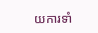យការទាំ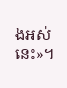ងអស់នេះ»។